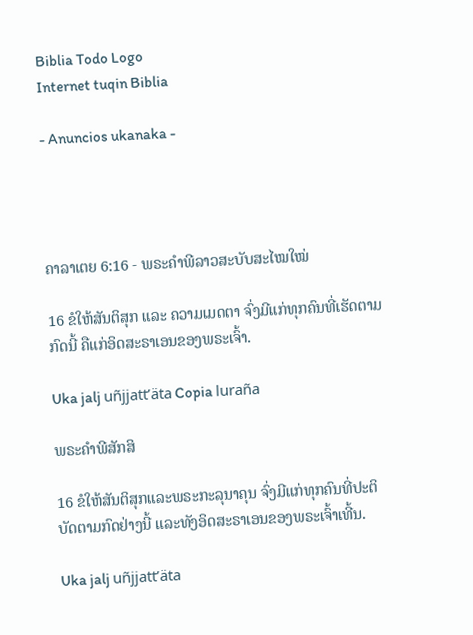Biblia Todo Logo
Internet tuqin Biblia

- Anuncios ukanaka -




ຄາລາເຕຍ 6:16 - ພຣະຄຳພີລາວສະບັບສະໄໝໃໝ່

16 ຂໍໃຫ້ສັນຕິສຸກ ແລະ ຄວາມເມດຕາ ຈົ່ງມີແກ່ທຸກຄົນທີ່ເຮັດຕາມກົດນີ້ ຄືແກ່ອິດສະຣາເອນຂອງພຣະເຈົ້າ.

Uka jalj uñjjattʼäta Copia luraña

ພຣະຄຳພີສັກສິ

16 ຂໍໃຫ້ສັນຕິສຸກແລະພຣະກະລຸນາຄຸນ ຈົ່ງມີແກ່ທຸກຄົນທີ່ປະຕິບັດຕາມກົດຢ່າງນີ້ ແລະທັງອິດສະຣາເອນຂອງພຣະເຈົ້າເທີ້ນ.

Uka jalj uñjjattʼäta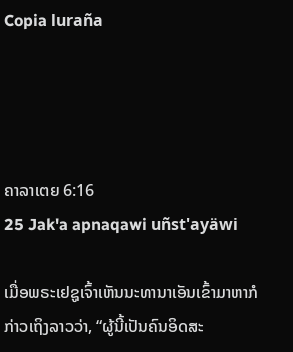Copia luraña




ຄາລາເຕຍ 6:16
25 Jak'a apnaqawi uñst'ayäwi

ເມື່ອພຣະເຢຊູເຈົ້າເຫັນນະທານາເອັນເຂົ້າມາຫາກໍກ່າວເຖິງລາວວ່າ, “ຜູ້ນີ້ເປັນຄົນອິດສະ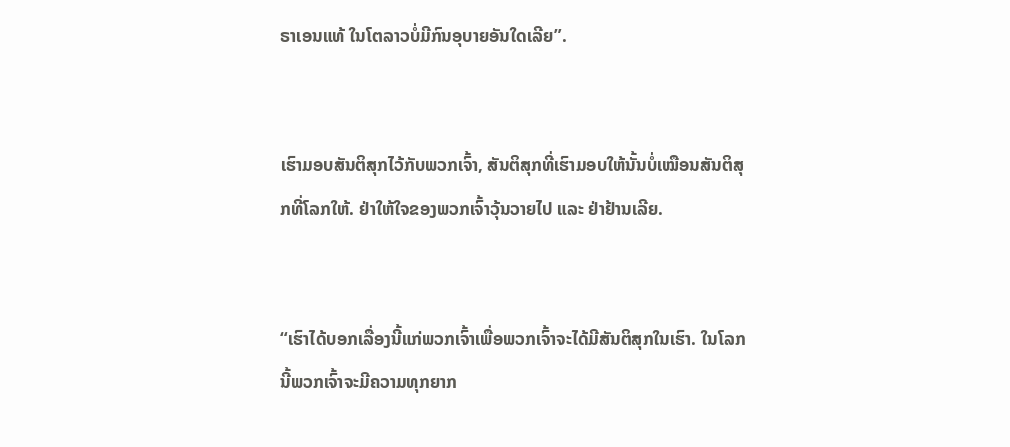ຣາເອນແທ້ ໃນໂຕລາວບໍ່ມີກົນອຸບາຍອັນໃດເລີຍ”.


ເຮົາມອບສັນຕິສຸກໄວ້ກັບພວກເຈົ້າ, ສັນຕິສຸກທີ່ເຮົາມອບໃຫ້ນັ້ນບໍ່ເໝືອນສັນຕິສຸກທີ່ໂລກໃຫ້. ຢ່າໃຫ້ໃຈຂອງພວກເຈົ້າວຸ້ນວາຍໄປ ແລະ ຢ່າຢ້ານເລີຍ.


“ເຮົາໄດ້ບອກເລື່ອງນີ້ແກ່ພວກເຈົ້າເພື່ອພວກເຈົ້າຈະໄດ້ມີສັນຕິສຸກໃນເຮົາ. ໃນໂລກນີ້ພວກເຈົ້າຈະມີຄວາມທຸກຍາກ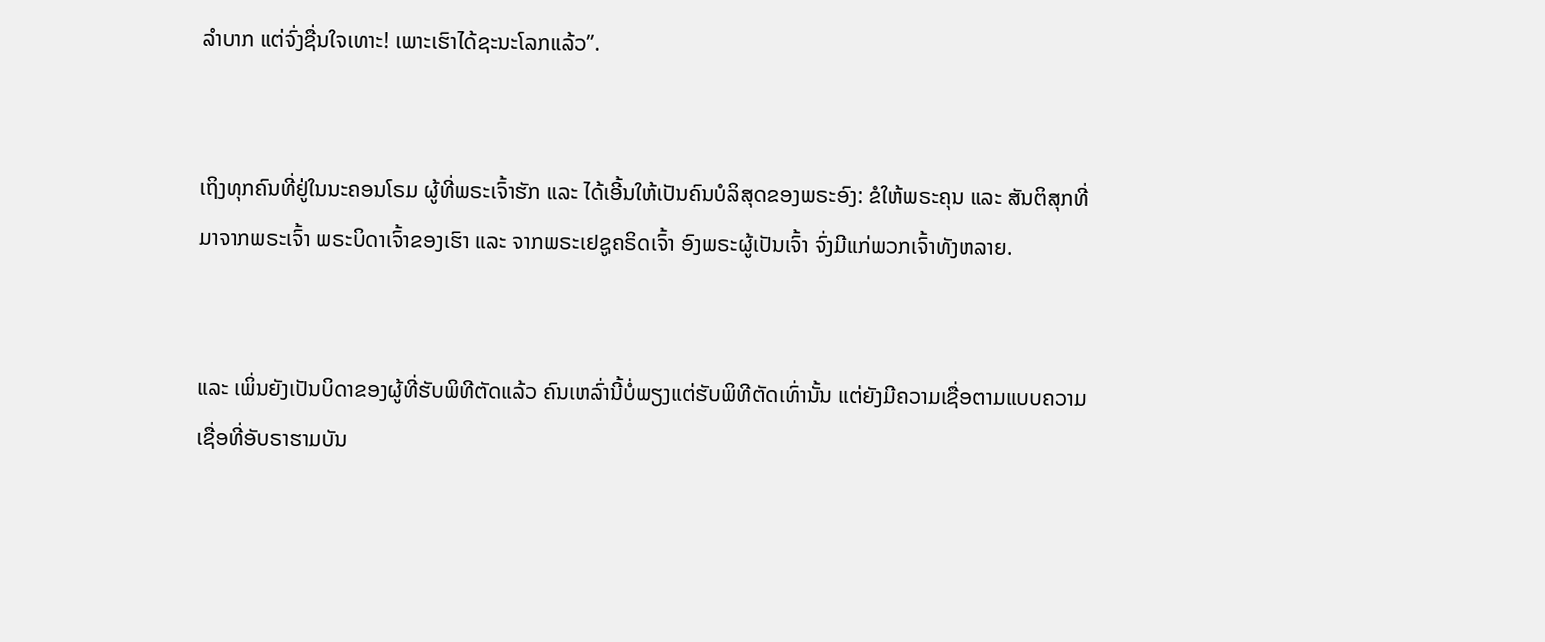ລໍາບາກ ແຕ່ຈົ່ງຊື່ນໃຈເທາະ! ເພາະເຮົາໄດ້ຊະນະໂລກແລ້ວ”.


ເຖິງທຸກຄົນທີ່ຢູ່ໃນນະຄອນໂຣມ ຜູ້ທີ່ພຣະເຈົ້າຮັກ ແລະ ໄດ້ເອີ້ນໃຫ້ເປັນຄົນບໍລິສຸດຂອງພຣະອົງ: ຂໍໃຫ້ພຣະຄຸນ ແລະ ສັນຕິສຸກທີ່ມາຈາກພຣະເຈົ້າ ພຣະບິດາເຈົ້າຂອງເຮົາ ແລະ ຈາກພຣະເຢຊູຄຣິດເຈົ້າ ອົງພຣະຜູ້ເປັນເຈົ້າ ຈົ່ງມີແກ່ພວກເຈົ້າທັງຫລາຍ.


ແລະ ເພິ່ນຍັງເປັນບິດາຂອງຜູ້ທີ່ຮັບພິທີຕັດແລ້ວ ຄົນເຫລົ່ານີ້ບໍ່ພຽງແຕ່ຮັບພິທີຕັດເທົ່ານັ້ນ ແຕ່ຍັງມີຄວາມເຊື່ອຕາມແບບຄວາມເຊື່ອທີ່ອັບຣາຮາມບັນ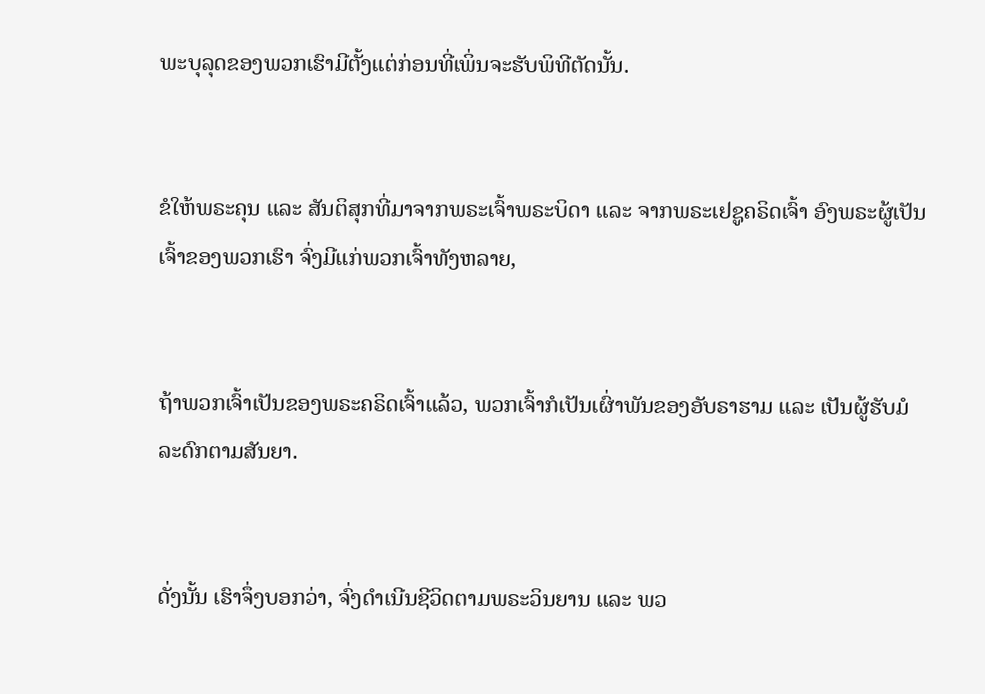ພະບຸລຸດຂອງພວກເຮົາມີຕັ້ງແຕ່ກ່ອນທີ່ເພິ່ນຈະຮັບພິທີຕັດນັ້ນ.


ຂໍໃຫ້ພຣະຄຸນ ແລະ ສັນຕິສຸກທີ່ມາຈາກພຣະເຈົ້າພຣະບິດາ ແລະ ຈາກພຣະເຢຊູຄຣິດເຈົ້າ ອົງພຣະຜູ້ເປັນເຈົ້າຂອງພວກເຮົາ ຈົ່ງມີແກ່ພວກເຈົ້າທັງຫລາຍ,


ຖ້າພວກເຈົ້າເປັນຂອງພຣະຄຣິດເຈົ້າແລ້ວ, ພວກເຈົ້າກໍເປັນເຜົ່າພັນຂອງອັບຣາຮາມ ແລະ ເປັນຜູ້ຮັບມໍລະດົກຕາມສັນຍາ.


ດັ່ງນັ້ນ ເຮົາຈຶ່ງບອກວ່າ, ຈົ່ງດຳເນີນຊີວິດຕາມພຣະວິນຍານ ແລະ ພວ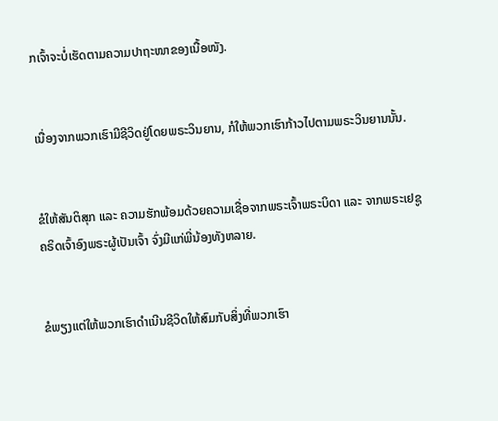ກເຈົ້າຈະບໍ່ເຮັດຕາມຄວາມປາຖະໜາຂອງເນື້ອໜັງ.


ເນື່ອງຈາກພວກເຮົາມີຊີວິດຢູ່ໂດຍພຣະວິນຍານ, ກໍໃຫ້ພວກເຮົາກ້າວໄປຕາມພຣະວິນຍານນັ້ນ.


ຂໍໃຫ້ສັນຕິສຸກ ແລະ ຄວາມຮັກພ້ອມດ້ວຍຄວາມເຊື່ອຈາກພຣະເຈົ້າພຣະບິດາ ແລະ ຈາກພຣະເຢຊູຄຣິດເຈົ້າອົງພຣະຜູ້ເປັນເຈົ້າ ຈົ່ງມີແກ່ພີ່ນ້ອງທັງຫລາຍ.


ຂໍພຽງແຕ່ໃຫ້ພວກເຮົາດຳເນີນຊີວິດໃຫ້ສົມກັບສິ່ງທີ່ພວກເຮົາ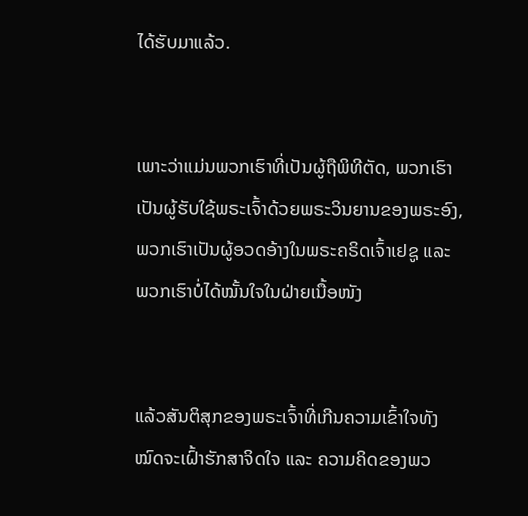ໄດ້ຮັບມາແລ້ວ.


ເພາະວ່າແມ່ນພວກເຮົາທີ່ເປັນຜູ້ຖືພິທີຕັດ, ພວກເຮົາເປັນຜູ້ຮັບໃຊ້ພຣະເຈົ້າດ້ວຍພຣະວິນຍານຂອງພຣະອົງ, ພວກເຮົາເປັນຜູ້ອວດອ້າງໃນພຣະຄຣິດເຈົ້າເຢຊູ ແລະ ພວກເຮົາບໍ່ໄດ້ໝັ້ນໃຈໃນຝ່າຍເນື້ອໜັງ


ແລ້ວສັນຕິສຸກຂອງພຣະເຈົ້າທີ່ເກີນຄວາມເຂົ້າໃຈທັງໝົດຈະເຝົ້າຮັກສາຈິດໃຈ ແລະ ຄວາມຄິດຂອງພວ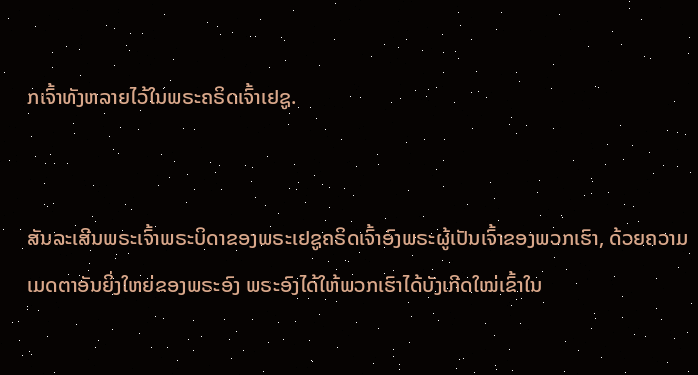ກເຈົ້າທັງຫລາຍໄວ້ໃນພຣະຄຣິດເຈົ້າເຢຊູ.


ສັນລະເສີນພຣະເຈົ້າພຣະບິດາຂອງພຣະເຢຊູຄຣິດເຈົ້າອົງພຣະຜູ້ເປັນເຈົ້າຂອງພວກເຮົາ, ດ້ວຍຄວາມເມດຕາອັນຍິ່ງໃຫຍ່ຂອງພຣະອົງ ພຣະອົງໄດ້ໃຫ້ພວກເຮົາໄດ້ບັງເກີດໃໝ່ເຂົ້າໃນ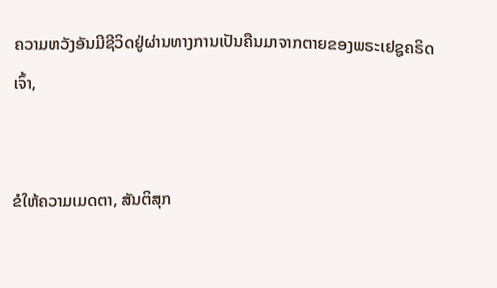ຄວາມຫວັງອັນມີຊີວິດຢູ່ຜ່ານທາງການເປັນຄືນມາຈາກຕາຍຂອງພຣະເຢຊູຄຣິດເຈົ້າ,


ຂໍໃຫ້ຄວາມເມດຕາ, ສັນຕິສຸກ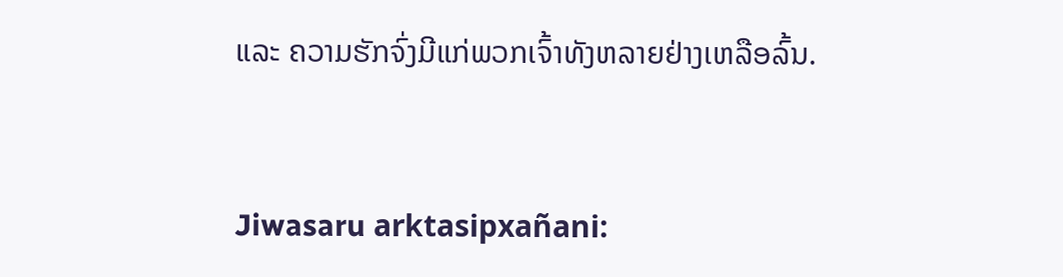ແລະ ຄວາມຮັກຈົ່ງມີແກ່ພວກເຈົ້າທັງຫລາຍຢ່າງເຫລືອລົ້ນ.


Jiwasaru arktasipxañani: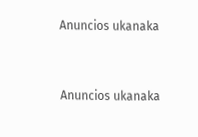Anuncios ukanaka


Anuncios ukanaka